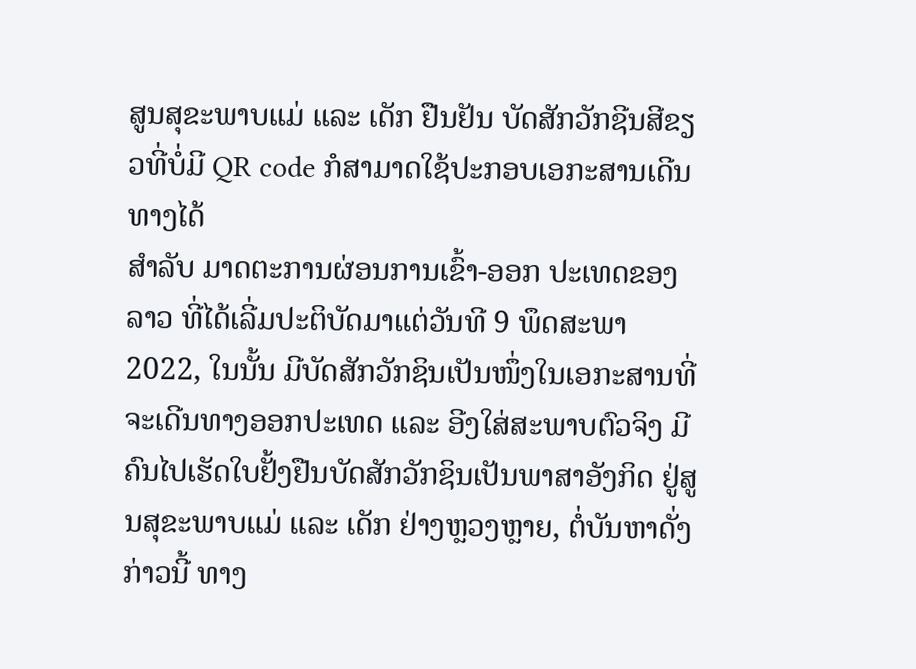ສູນສຸຂະພາບແມ່ ແລະ ເດັກ ຢືນຢັນ ບັດສັກວັກຊີນສີຂຽວທີ່ບໍ່ມີ QR code ກໍສາມາດໃຊ້ປະກອບເອກະສານເດີນທາງໄດ້
ສຳລັບ ມາດຕະການຜ່ອນການເຂົ້າ-ອອກ ປະເທດຂອງລາວ ທີ່ໄດ້ເລີ່ມປະຕິບັດມາແຕ່ວັນທີ 9 ພຶດສະພາ 2022, ໃນນັ້ນ ມີບັດສັກວັກຊິນເປັນໜຶ່ງໃນເອກະສານທີ່ຈະເດີນທາງອອກປະເທດ ແລະ ອີງໃສ່ສະພາບຕົວຈິງ ມີຄົນໄປເຮັດໃບຢັ້ງຢືນບັດສັກວັກຊິນເປັນພາສາອັງກິດ ຢູ່ສູນສຸຂະພາບແມ່ ແລະ ເດັກ ຢ່າງຫຼວງຫຼາຍ, ຕໍ່ບັນຫາດັ່ງກ່າວນີ້ ທາງ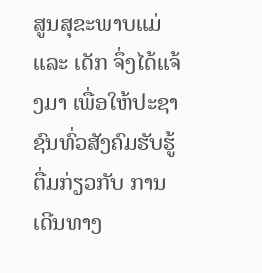ສູນສຸຂະພາບແມ່ ແລະ ເດັກ ຈຶ່ງໄດ້ແຈ້ງມາ ເພື່ອໃຫ້ປະຊາຊົນທົ່ວສັງຄົມຮັບຮູ້ຕື່ມກ່ຽວກັບ ການເດີນທາງ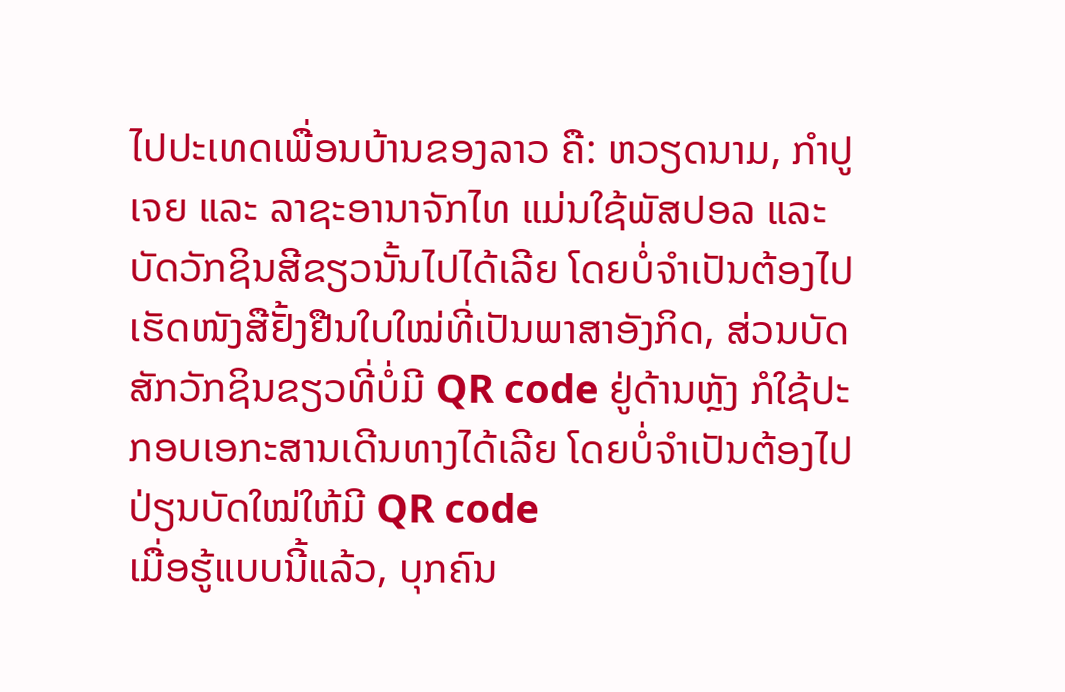ໄປປະເທດເພື່ອນບ້ານຂອງລາວ ຄື: ຫວຽດນາມ, ກຳປູເຈຍ ແລະ ລາຊະອານາຈັກໄທ ແມ່ນໃຊ້ພັສປອລ ແລະ ບັດວັກຊິນສີຂຽວນັ້ນໄປໄດ້ເລີຍ ໂດຍບໍ່ຈຳເປັນຕ້ອງໄປເຮັດໜັງສືຢັ້ງຢືນໃບໃໝ່ທີ່ເປັນພາສາອັງກິດ, ສ່ວນບັດສັກວັກຊິນຂຽວທີ່ບໍ່ມີ QR code ຢູ່ດ້ານຫຼັງ ກໍໃຊ້ປະກອບເອກະສານເດີນທາງໄດ້ເລີຍ ໂດຍບໍ່ຈຳເປັນຕ້ອງໄປປ່ຽນບັດໃໝ່ໃຫ້ມີ QR code
ເມື່ອຮູ້ແບບນີ້ແລ້ວ, ບຸກຄົນ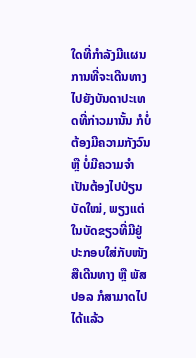ໃດທີ່ກຳລັງມີແຜນການທີ່ຈະເດີນທາງໄປຍັງບັນດາປະເທດທີ່ກ່າວມານັ້ນ ກໍບໍ່ຕ້ອງມີຄວາມກັງວົນ ຫຼື ບໍ່ມີຄວາມຈຳເປັນຕ້ອງໄປປ່ຽນບັດໃໝ່, ພຽງແຕ່ໃນບັດຂຽວທີ່ມີຢູ່ ປະກອບໃສ່ກັບໜັງສືເດີນທາງ ຫຼື ພັສປອລ ກໍສາມາດໄປໄດ້ແລ້ວ